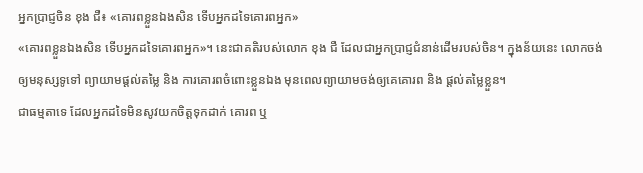អ្នកប្រាជ្ញចិន ខុង ជឺ៖ «គោរពខ្លួនឯងសិន ទើបអ្នកដទៃគោរពអ្នក»
«គោរពខ្លួនឯងសិន ទើបអ្នកដទៃគោរពអ្នក»។ នេះជាគតិរបស់លោក ខុង ជឺ ដែលជាអ្នកប្រាជ្ញជំនាន់ដើមរបស់ចិន។ ក្នុងន័យនេះ លោកចង់ឲ្យមនុស្សទូទៅ ព្យាយាមផ្ដល់តម្លៃ និង ការគោរពចំពោះខ្លួនឯង មុនពេលព្យាយាមចង់ឲ្យគេគោរព និង ផ្ដល់តម្លៃខ្លួន។
ជាធម្មតាទេ ដែលអ្នកដទៃមិនសូវយកចិត្តទុកដាក់ គោរព ឬ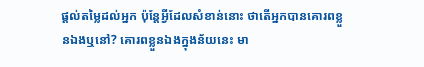ផ្ដល់តម្លៃដល់អ្នក ប៉ុន្តែអ្វីដែលសំខាន់នោះ ថាតើអ្នកបានគោរពខ្លួនឯងឬនៅ? គោរពខ្លួនឯងក្នុងន័យនេះ មា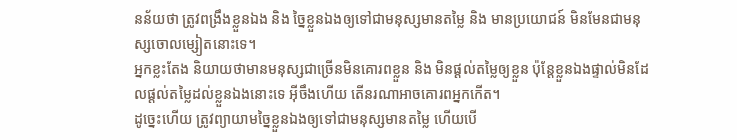នន័យថា ត្រូវពង្រឹងខ្លួនឯង និង ច្នៃខ្លួនឯងឲ្យទៅជាមនុស្សមានតម្លៃ និង មានប្រយោជន៍ មិនមែនជាមនុស្សចោលម្សៀតនោះទេ។
អ្នកខ្លះតែង និយាយថាមានមនុស្សជាច្រើនមិនគោរពខ្លួន និង មិនផ្ដល់តម្លៃឲ្យខ្លួន ប៉ុន្តែខ្លួនឯងផ្ទាល់មិនដែលផ្ដល់តម្លៃដល់ខ្លួនឯងនោះទេ អ៊ីចឹងហើយ តើនរណាអាចគោរពអ្នកកើត។
ដូច្នេះហើយ ត្រូវព្យាយាមច្នៃខ្លួនឯងឲ្យទៅជាមនុស្សមានតម្លៃ ហើយបើ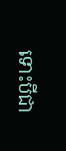ទោះបីជា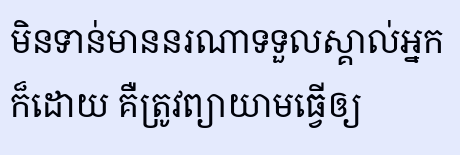មិនទាន់មាននរណាទទួលស្គាល់អ្នកក៏ដោយ គឺត្រូវព្យាយាមធ្វើឲ្យ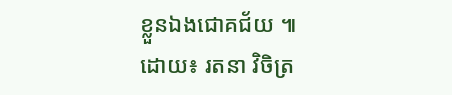ខ្លួនឯងជោគជ័យ ៕
ដោយ៖ រតនា វិចិត្រ